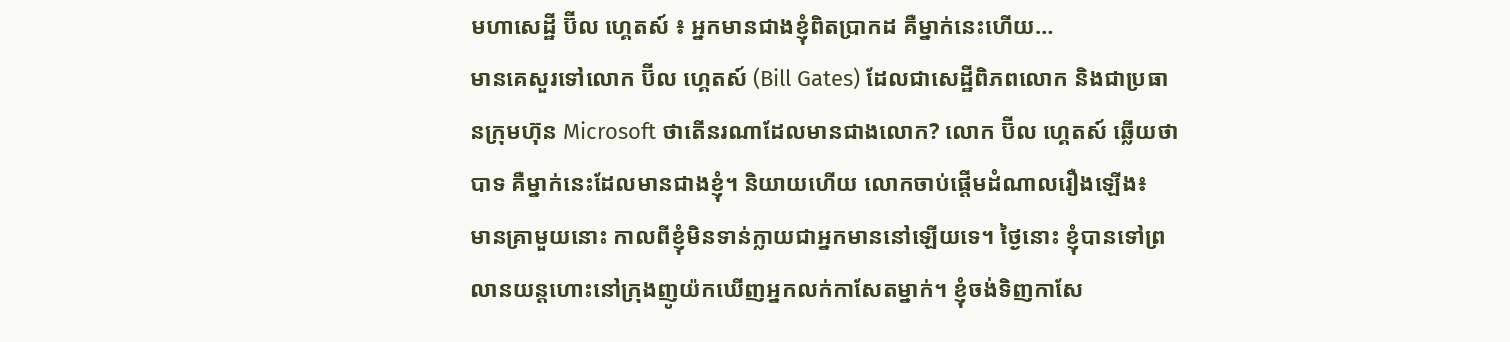មហាសេដ្ឋី ប៊ីល ហ្គេតស៍ ៖ អ្នកមានជាងខ្ញុំពិតប្រាកដ គឺម្នាក់នេះហើយ…
មានគេសួរទៅលោក ប៊ីល ហ្គេតស៍ (Bill Gates) ដែលជាសេដ្ឋីពិភពលោក និងជាប្រធានក្រុមហ៊ុន Microsoft ថាតើនរណាដែលមានជាងលោក? លោក ប៊ីល ហ្គេតស៍ ឆ្លើយថា បាទ គឺម្នាក់នេះដែលមានជាងខ្ញុំ។ និយាយហើយ លោកចាប់ផ្តើមដំណាលរឿងឡើង៖
មានគ្រាមួយនោះ កាលពីខ្ញុំមិនទាន់ក្លាយជាអ្នកមាននៅឡើយទេ។ ថ្ងៃនោះ ខ្ញុំបានទៅព្រលានយន្តហោះនៅក្រុងញូយ៉កឃើញអ្នកលក់កាសែតម្នាក់។ ខ្ញុំចង់ទិញកាសែ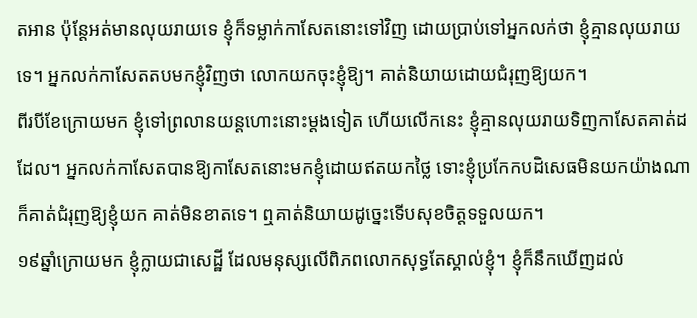តអាន ប៉ុន្តែអត់មានលុយរាយទេ ខ្ញុំក៏ទម្លាក់កាសែតនោះទៅវិញ ដោយប្រាប់ទៅអ្នកលក់ថា ខ្ញុំគ្មានលុយរាយទេ។ អ្នកលក់កាសែតតបមកខ្ញុំវិញថា លោកយកចុះខ្ញុំឱ្យ។ គាត់និយាយដោយជំរុញឱ្យយក។
ពីរបីខែក្រោយមក ខ្ញុំទៅព្រលានយន្តហោះនោះម្តងទៀត ហើយលើកនេះ ខ្ញុំគ្មានលុយរាយទិញកាសែតគាត់ដដែល។ អ្នកលក់កាសែតបានឱ្យកាសែតនោះមកខ្ញុំដោយឥតយកថ្លៃ ទោះខ្ញុំប្រកែកបដិសេធមិនយកយ៉ាងណា ក៏គាត់ជំរុញឱ្យខ្ញុំយក គាត់មិនខាតទេ។ ឮគាត់និយាយដូច្នេះទើបសុខចិត្តទទួលយក។
១៩ឆ្នាំក្រោយមក ខ្ញុំក្លាយជាសេដ្ឋី ដែលមនុស្សលើពិភពលោកសុទ្ធតែស្គាល់ខ្ញុំ។ ខ្ញុំក៏នឹកឃើញដល់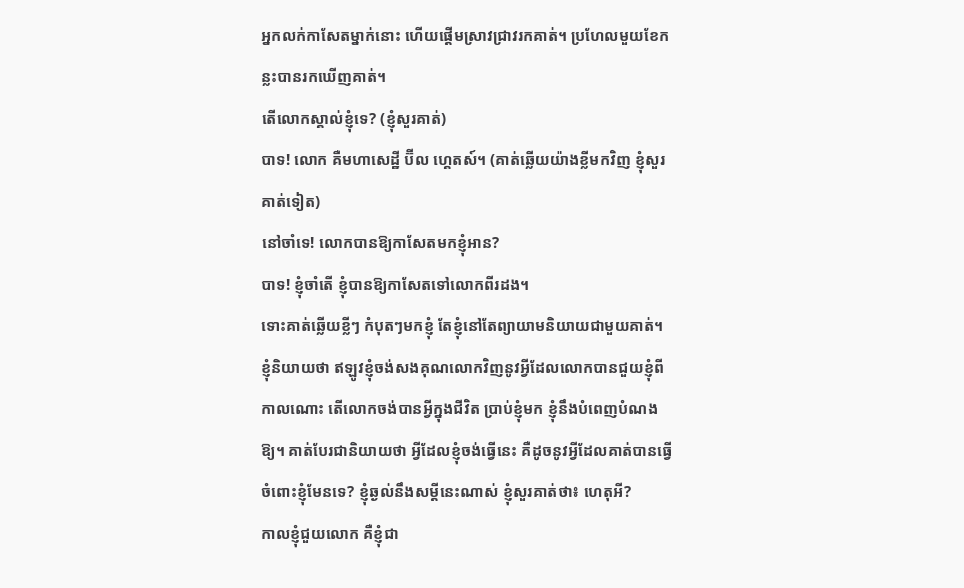អ្នកលក់កាសែតម្នាក់នោះ ហើយផ្តើមស្រាវជ្រាវរកគាត់។ ប្រហែលមួយខែកន្លះបានរកឃើញគាត់។
តើលោកស្គាល់ខ្ញុំទេ? (ខ្ញុំសួរគាត់)
បាទ! លោក គឺមហាសេដ្ឋី ប៊ីល ហ្គេតស៍។ (គាត់ឆ្លើយយ៉ាងខ្លីមកវិញ ខ្ញុំសួរគាត់ទៀត)
នៅចាំទេ! លោកបានឱ្យកាសែតមកខ្ញុំអាន?
បាទ! ខ្ញុំចាំតើ ខ្ញុំបានឱ្យកាសែតទៅលោកពីរដង។
ទោះគាត់ឆ្លើយខ្លីៗ កំបុតៗមកខ្ញុំ តែខ្ញុំនៅតែព្យាយាមនិយាយជាមួយគាត់។ ខ្ញុំនិយាយថា ឥឡូវខ្ញុំចង់សងគុណលោកវិញនូវអ្វីដែលលោកបានជួយខ្ញុំពីកាលណោះ តើលោកចង់បានអ្វីក្នុងជីវិត ប្រាប់ខ្ញុំមក ខ្ញុំនឹងបំពេញបំណងឱ្យ។ គាត់បែរជានិយាយថា អ្វីដែលខ្ញុំចង់ធ្វើនេះ គឺដូចនូវអ្វីដែលគាត់បានធ្វើចំពោះខ្ញុំមែនទេ? ខ្ញុំឆ្ងល់នឹងសម្ដីនេះណាស់ ខ្ញុំសួរគាត់ថា៖ ហេតុអី?
កាលខ្ញុំជួយលោក គឺខ្ញុំជា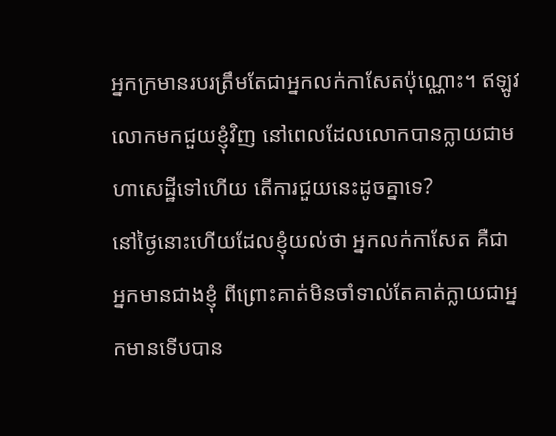អ្នកក្រមានរបរត្រឹមតែជាអ្នកលក់កាសែតប៉ុណ្ណោះ។ ឥឡូវលោកមកជួយខ្ញុំវិញ នៅពេលដែលលោកបានក្លាយជាមហាសេដ្ឋីទៅហើយ តើការជួយនេះដូចគ្នាទេ?
នៅថ្ងៃនោះហើយដែលខ្ញុំយល់ថា អ្នកលក់កាសែត គឺជាអ្នកមានជាងខ្ញុំ ពីព្រោះគាត់មិនចាំទាល់តែគាត់ក្លាយជាអ្នកមានទើបបាន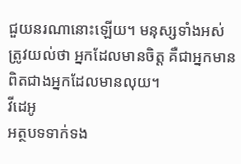ជួយនរណានោះឡើយ។ មនុស្សទាំងអស់ត្រូវយល់ថា អ្នកដែលមានចិត្ត គឺជាអ្នកមានពិតជាងអ្នកដែលមានលុយ។
វីដេអូ
អត្ថបទទាក់ទង